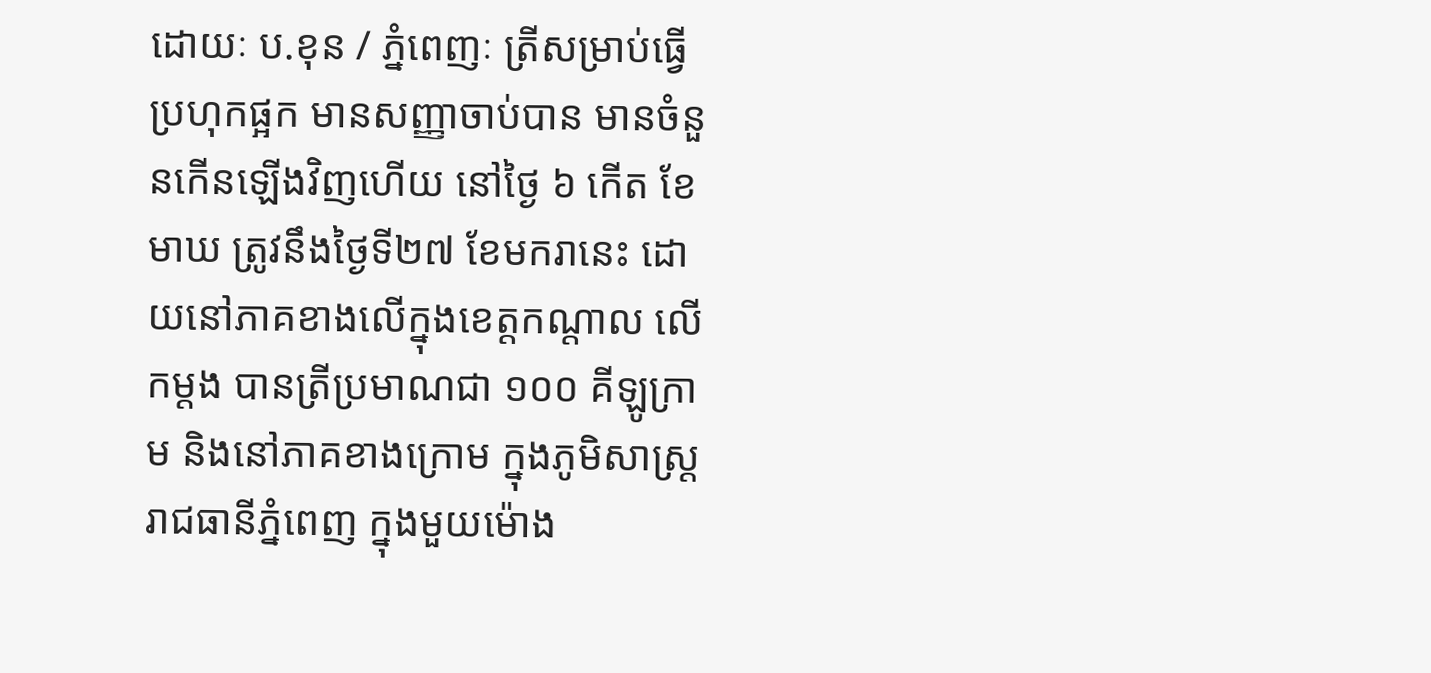ដោយៈ ប.ខុន / ភ្នំពេញៈ ត្រីសម្រាប់ធ្វើប្រហុកផ្អក មានសញ្ញាចាប់បាន មានចំនួនកើនឡើងវិញហើយ នៅថ្ងៃ ៦ កើត ខែមាឃ ត្រូវនឹងថ្ងៃទី២៧ ខែមករានេះ ដោយនៅភាគខាងលើក្នុងខេត្តកណ្តាល លើកម្តង បានត្រីប្រមាណជា ១០០ គីឡូក្រាម និងនៅភាគខាងក្រោម ក្នុងភូមិសាស្ត្ររាជធានីភ្នំពេញ ក្នុងមួយម៉ោង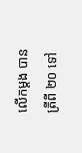លើកម្តង បានត្រីពី ២០ ទៅ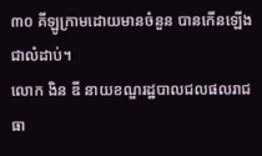៣០ គីឡូក្រាមដោយមានចំនួន បានកើនឡើងជាលំដាប់។
លោក ងិន ឌី នាយខណ្ឌរដ្ឋបាលជលផលរាជធា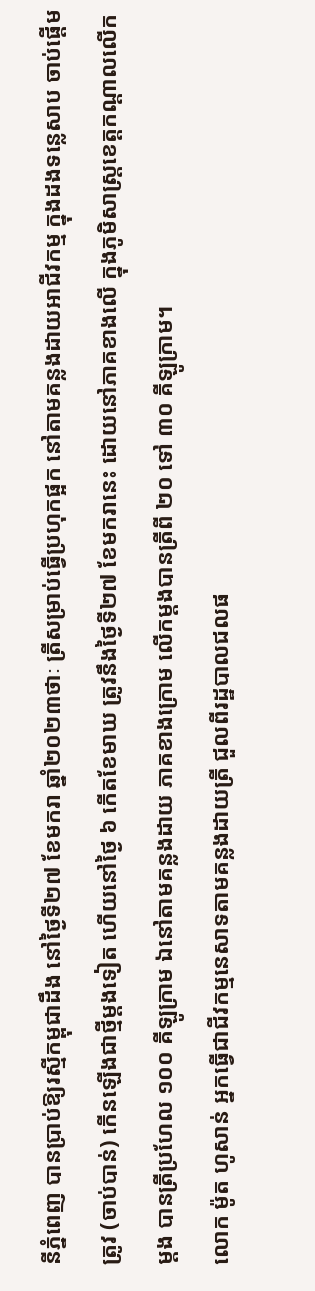នីភ្នំពេញ បានប្រាប់ឱ្យរស្មីកម្ពុជាដឹង នៅថ្ងៃទី២៧ ខែមករា ឆ្នាំ២០២៣ថាៈ ត្រីសម្រាប់ធ្វើប្រហុកផ្អក នៅតាមគន្លងដាយអាជីវកម្ម ក្នុងដងទន្លេសាប ចាប់ផ្តើមត្រូវ (ចាប់បាន់) កើនឡើងជាថ្មីម្តងទៀត ហើយនៅថ្ងៃ ៦ កើតខែមាឃ ត្រូវនឹងថ្ងៃទី២៧ ខែមករានេះ ដោយនៅភាគខាងលើ ក្នុងភូមិសាស្ត្រខេត្តកណ្តាលលើកម្តង បានត្រីប្រហែល ១០០ គីឡូក្រាម ឯនៅតាមគន្លងដាយ ភាគខាងក្រោម លើកម្តងបានត្រីពី ២០ ទៅ ៣០ គីឡូក្រាម។
លោក ម៉ូត ហូសាន់ អ្នកធ្វើជាជីវកម្មនេសាទតាមគន្លងដាយត្រី ជួលពីរដ្ឋបាលជលផ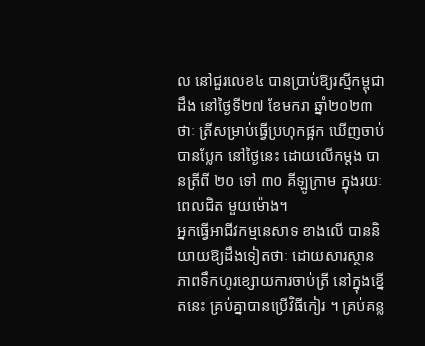ល នៅជួរលេខ៤ បានប្រាប់ឱ្យរស្មីកម្ពុជាដឹង នៅថ្ងៃទី២៧ ខែមករា ឆ្នាំ២០២៣ថាៈ ត្រីសម្រាប់ធ្វើប្រហុកផ្អក ឃើញចាប់បានប្លែក នៅថ្ងៃនេះ ដោយលើកម្តង បានត្រីពី ២០ ទៅ ៣០ គីឡូក្រាម ក្នុងរយៈពេលជិត មួយម៉ោង។
អ្នកធ្វើអាជីវកម្មនេសាទ ខាងលើ បាននិយាយឱ្យដឹងទៀតថាៈ ដោយសារស្ថានភាពទឹកហូរខ្សោយការចាប់ត្រី នៅក្នុងខ្នើតនេះ គ្រប់គ្នាបានប្រើវិធីកៀរ ។ គ្រប់គន្ល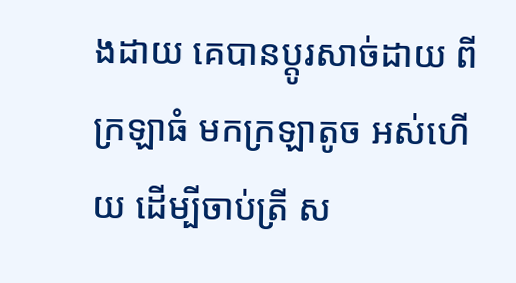ងដាយ គេបានប្តូរសាច់ដាយ ពីក្រឡាធំ មកក្រឡាតូច អស់ហើយ ដើម្បីចាប់ត្រី ស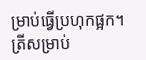ម្រាប់ធ្វើប្រហុកផ្អក។ ត្រីសម្រាប់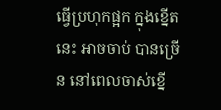ធ្វើប្រហុកផ្អក ក្នុងខ្នើតនេះ អាចចាប់ បានច្រើន នៅពេលចាស់ខ្នើ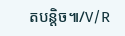តបន្តិច៕/V/R